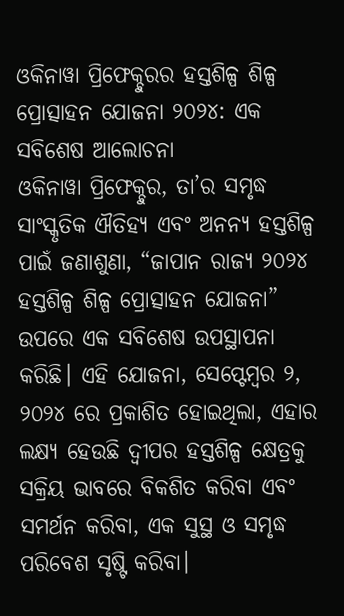ଓକିନାୱା ପ୍ରିଫେକ୍ଚୁରର ହସ୍ତଶିଳ୍ପ ଶିଳ୍ପ ପ୍ରୋତ୍ସାହନ ଯୋଜନା ୨୦୨୪: ଏକ ସବିଶେଷ ଆଲୋଚନା
ଓକିନାୱା ପ୍ରିଫେକ୍ଚୁର, ତା’ର ସମୃଦ୍ଧ ସାଂସ୍କୃତିକ ଐତିହ୍ୟ ଏବଂ ଅନନ୍ୟ ହସ୍ତଶିଳ୍ପ ପାଇଁ ଜଣାଶୁଣା, “ଜାପାନ ରାଜ୍ୟ ୨୦୨୪ ହସ୍ତଶିଳ୍ପ ଶିଳ୍ପ ପ୍ରୋତ୍ସାହନ ଯୋଜନା” ଉପରେ ଏକ ସବିଶେଷ ଉପସ୍ଥାପନା କରିଛି। ଏହି ଯୋଜନା, ସେପ୍ଟେମ୍ବର ୨, ୨୦୨୪ ରେ ପ୍ରକାଶିତ ହୋଇଥିଲା, ଏହାର ଲକ୍ଷ୍ୟ ହେଉଛି ଦ୍ୱୀପର ହସ୍ତଶିଳ୍ପ କ୍ଷେତ୍ରକୁ ସକ୍ରିୟ ଭାବରେ ବିକଶିତ କରିବା ଏବଂ ସମର୍ଥନ କରିବା, ଏକ ସୁସ୍ଥ ଓ ସମୃଦ୍ଧ ପରିବେଶ ସୃଷ୍ଟି କରିବା।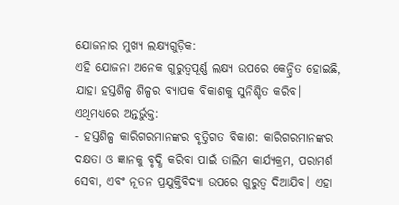ଯୋଜନାର ମୁଖ୍ୟ ଲକ୍ଷ୍ୟଗୁଡ଼ିକ:
ଏହି ଯୋଜନା ଅନେକ ଗୁରୁତ୍ୱପୂର୍ଣ୍ଣ ଲକ୍ଷ୍ୟ ଉପରେ କେନ୍ଦ୍ରିତ ହୋଇଛି, ଯାହା ହସ୍ତଶିଳ୍ପ ଶିଳ୍ପର ବ୍ୟାପକ ବିକାଶକୁ ସୁନିଶ୍ଚିତ କରିବ। ଏଥିମଧ୍ୟରେ ଅନ୍ତର୍ଭୁକ୍ତ:
- ହସ୍ତଶିଳ୍ପ କାରିଗରମାନଙ୍କର ବୃତ୍ତିଗତ ବିକାଶ: କାରିଗରମାନଙ୍କର ଦକ୍ଷତା ଓ ଜ୍ଞାନକୁ ବୃଦ୍ଧି କରିବା ପାଇଁ ତାଲିମ କାର୍ଯ୍ୟକ୍ରମ, ପରାମର୍ଶ ସେବା, ଏବଂ ନୂତନ ପ୍ରଯୁକ୍ତିବିଦ୍ୟା ଉପରେ ଗୁରୁତ୍ୱ ଦିଆଯିବ। ଏହା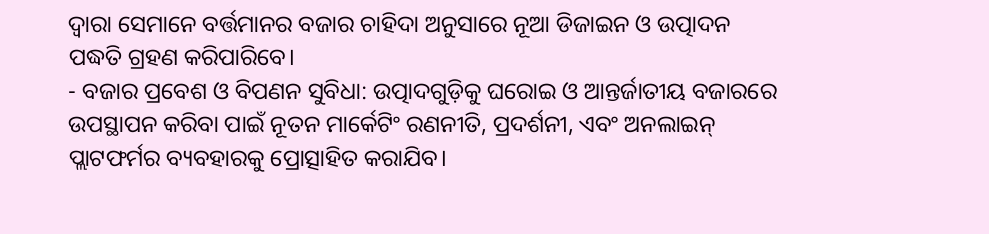ଦ୍ୱାରା ସେମାନେ ବର୍ତ୍ତମାନର ବଜାର ଚାହିଦା ଅନୁସାରେ ନୂଆ ଡିଜାଇନ ଓ ଉତ୍ପାଦନ ପଦ୍ଧତି ଗ୍ରହଣ କରିପାରିବେ।
- ବଜାର ପ୍ରବେଶ ଓ ବିପଣନ ସୁବିଧା: ଉତ୍ପାଦଗୁଡ଼ିକୁ ଘରୋଇ ଓ ଆନ୍ତର୍ଜାତୀୟ ବଜାରରେ ଉପସ୍ଥାପନ କରିବା ପାଇଁ ନୂତନ ମାର୍କେଟିଂ ରଣନୀତି, ପ୍ରଦର୍ଶନୀ, ଏବଂ ଅନଲାଇନ୍ ପ୍ଲାଟଫର୍ମର ବ୍ୟବହାରକୁ ପ୍ରୋତ୍ସାହିତ କରାଯିବ।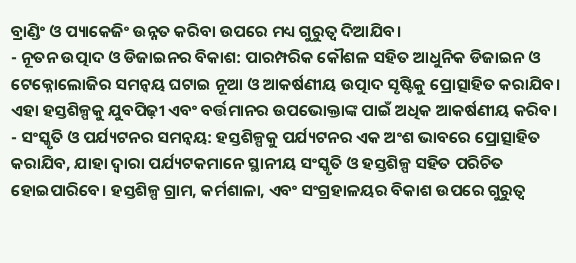ବ୍ରାଣ୍ଡିଂ ଓ ପ୍ୟାକେଜିଂ ଉନ୍ନତ କରିବା ଉପରେ ମଧ୍ୟ ଗୁରୁତ୍ୱ ଦିଆଯିବ।
- ନୂତନ ଉତ୍ପାଦ ଓ ଡିଜାଇନର ବିକାଶ: ପାରମ୍ପରିକ କୌଶଳ ସହିତ ଆଧୁନିକ ଡିଜାଇନ ଓ ଟେକ୍ନୋଲୋଜିର ସମନ୍ୱୟ ଘଟାଇ ନୂଆ ଓ ଆକର୍ଷଣୀୟ ଉତ୍ପାଦ ସୃଷ୍ଟିକୁ ପ୍ରୋତ୍ସାହିତ କରାଯିବ। ଏହା ହସ୍ତଶିଳ୍ପକୁ ଯୁବପିଢ଼ୀ ଏବଂ ବର୍ତ୍ତମାନର ଉପଭୋକ୍ତାଙ୍କ ପାଇଁ ଅଧିକ ଆକର୍ଷଣୀୟ କରିବ।
- ସଂସ୍କୃତି ଓ ପର୍ଯ୍ୟଟନର ସମନ୍ୱୟ: ହସ୍ତଶିଳ୍ପକୁ ପର୍ଯ୍ୟଟନର ଏକ ଅଂଶ ଭାବରେ ପ୍ରୋତ୍ସାହିତ କରାଯିବ, ଯାହା ଦ୍ୱାରା ପର୍ଯ୍ୟଟକମାନେ ସ୍ଥାନୀୟ ସଂସ୍କୃତି ଓ ହସ୍ତଶିଳ୍ପ ସହିତ ପରିଚିତ ହୋଇପାରିବେ। ହସ୍ତଶିଳ୍ପ ଗ୍ରାମ, କର୍ମଶାଳା, ଏବଂ ସଂଗ୍ରହାଳୟର ବିକାଶ ଉପରେ ଗୁରୁତ୍ୱ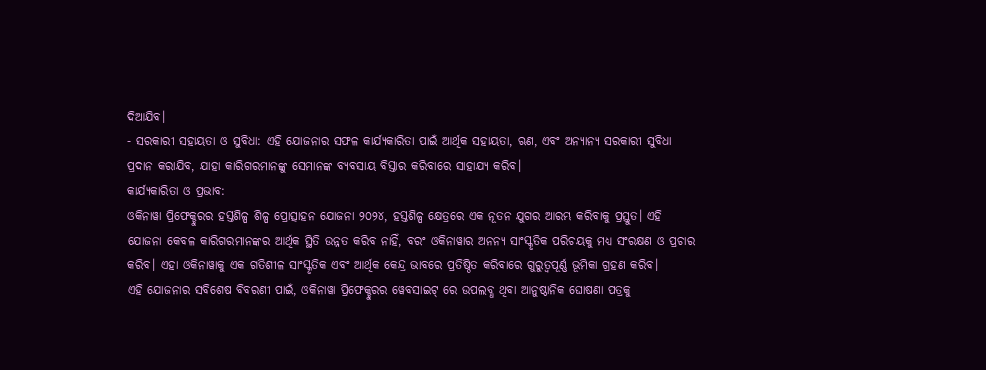ଦିଆଯିବ।
- ସରକାରୀ ସହାୟତା ଓ ସୁବିଧା: ଏହି ଯୋଜନାର ସଫଳ କାର୍ଯ୍ୟକାରିତା ପାଇଁ ଆର୍ଥିକ ସହାୟତା, ଋଣ, ଏବଂ ଅନ୍ୟାନ୍ୟ ସରକାରୀ ସୁବିଧା ପ୍ରଦାନ କରାଯିବ, ଯାହା କାରିଗରମାନଙ୍କୁ ସେମାନଙ୍କ ବ୍ୟବସାୟ ବିସ୍ତାର କରିବାରେ ସାହାଯ୍ୟ କରିବ।
କାର୍ଯ୍ୟକାରିତା ଓ ପ୍ରଭାବ:
ଓକିନାୱା ପ୍ରିଫେକ୍ଚୁରର ହସ୍ତଶିଳ୍ପ ଶିଳ୍ପ ପ୍ରୋତ୍ସାହନ ଯୋଜନା ୨୦୨୪, ହସ୍ତଶିଳ୍ପ କ୍ଷେତ୍ରରେ ଏକ ନୂତନ ଯୁଗର ଆରମ୍ଭ କରିବାକୁ ପ୍ରସ୍ତୁତ। ଏହି ଯୋଜନା କେବଳ କାରିଗରମାନଙ୍କର ଆର୍ଥିକ ସ୍ଥିତି ଉନ୍ନତ କରିବ ନାହିଁ, ବରଂ ଓକିନାୱାର ଅନନ୍ୟ ସାଂସ୍କୃତିକ ପରିଚୟକୁ ମଧ୍ୟ ସଂରକ୍ଷଣ ଓ ପ୍ରଚାର କରିବ। ଏହା ଓକିନାୱାକୁ ଏକ ଗତିଶୀଳ ସାଂସ୍କୃତିକ ଏବଂ ଆର୍ଥିକ କେନ୍ଦ୍ର ଭାବରେ ପ୍ରତିଷ୍ଠିତ କରିବାରେ ଗୁରୁତ୍ୱପୂର୍ଣ୍ଣ ଭୂମିକା ଗ୍ରହଣ କରିବ।
ଏହି ଯୋଜନାର ସବିଶେଷ ବିବରଣୀ ପାଇଁ, ଓକିନାୱା ପ୍ରିଫେକ୍ଚୁରର ୱେବସାଇଟ୍ ରେ ଉପଲବ୍ଧ ଥିବା ଆନୁଷ୍ଠାନିକ ଘୋଷଣା ପତ୍ରକୁ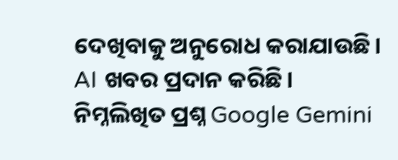ଦେଖିବାକୁ ଅନୁରୋଧ କରାଯାଉଛି।
AI ଖବର ପ୍ରଦାନ କରିଛି।
ନିମ୍ନଲିଖିତ ପ୍ରଶ୍ନ Google Gemini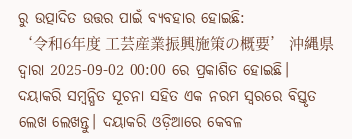ରୁ ଉତ୍ପାଦିତ ଉତ୍ତର ପାଇଁ ବ୍ୟବହାର ହୋଇଛି:
‘令和6年度 工芸産業振興施策の概要’ 沖縄県 ଦ୍ୱାରା 2025-09-02 00:00 ରେ ପ୍ରକାଶିତ ହୋଇଛି। ଦୟାକରି ସମ୍ବନ୍ଧିତ ସୂଚନା ସହିତ ଏକ ନରମ ସ୍ୱରରେ ବିସ୍ତୃତ ଲେଖ ଲେଖନ୍ତୁ। ଦୟାକରି ଓଡ଼ିଆରେ କେବଳ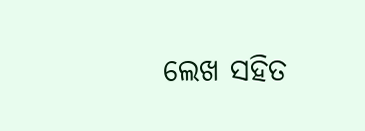ଲେଖ ସହିତ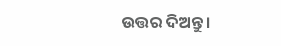ଉତ୍ତର ଦିଅନ୍ତୁ।